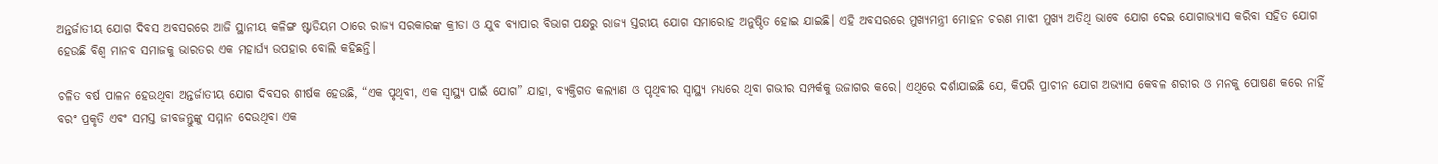ଅନ୍ତର୍ଜାତୀୟ ଯୋଗ ଦିବସ ଅବସରରେ ଆଜି ସ୍ଥାନୀୟ କଳିଙ୍ଗ ଷ୍ଟାଡିୟମ ଠାରେ ରାଜ୍ୟ ସରକାରଙ୍କ କ୍ରୀଡା ଓ ଯୁବ ବ୍ୟାପାର ବିଭାଗ ପକ୍ଷରୁ ରାଜ୍ୟ ସ୍ତରୀୟ ଯୋଗ ସମାରୋହ ଅନୁଷ୍ଠିତ ହୋଇ ଯାଇଛି। ଏହି ଅବସରରେ ମୁଖ୍ୟମନ୍ତ୍ରୀ ମୋହନ ଚରଣ ମାଝୀ ମୁଖ୍ୟ ଅତିଥି ଭାବେ ଯୋଗ ଦେଇ ଯୋଗାଭ୍ୟାସ କରିବା ସହିତ ଯୋଗ ହେଉଛି ବିଶ୍ୱ ମାନବ ସମାଜକୁ ଭାରତର ଏକ ମହାର୍ଘ୍ୟ ଉପହାର ବୋଲି କହିଛନ୍ତି।

ଚଳିତ ବର୍ଷ ପାଳନ ହେଉଥିବା ଅନ୍ତର୍ଜାତୀୟ ଯୋଗ ଦିବସର ଶୀର୍ଷକ ହେଉଛି, “ଏକ ପୃଥିବୀ, ଏକ ସ୍ୱାସ୍ଥ୍ୟ ପାଇଁ ଯୋଗ” ଯାହା, ବ୍ୟକ୍ତିଗତ କଲ୍ୟାଣ ଓ ପୃଥିବୀର ସ୍ୱାସ୍ଥ୍ୟ ମଧ୍ୟରେ ଥିବା ଗଭୀର ସମ୍ପର୍କକୁ ଉଜାଗର କରେ। ଏଥିରେ ଦର୍ଶାଯାଇଛି ଯେ, କିପରି ପ୍ରାଚୀନ ଯୋଗ ଅଭ୍ୟାସ କେବଳ ଶରୀର ଓ ମନକୁ ପୋଷଣ କରେ ନାହିଁ ବରଂ ପ୍ରକୃତି ଏବଂ ସମସ୍ତ ଜୀବଜନ୍ତୁଙ୍କୁ ସମ୍ମାନ ଦେଉଥିବା ଏକ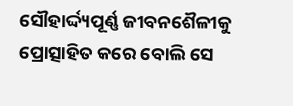ସୌହାର୍ଦ୍ଦ୍ୟପୂର୍ଣ୍ଣ ଜୀବନଶୈଳୀକୁ ପ୍ରୋତ୍ସାହିତ କରେ ବୋଲି ସେ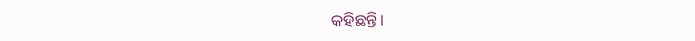କହିଛନ୍ତି।